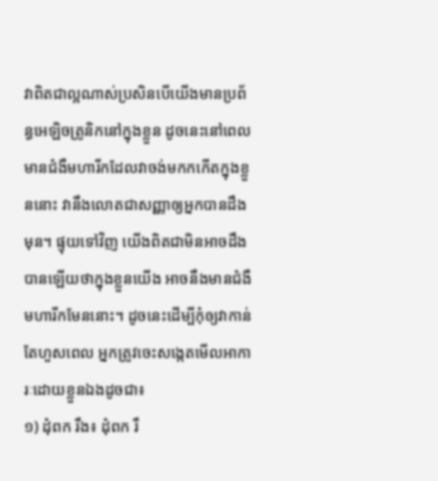វាពិតជាល្អណាស់ប្រសិនបើយើងមានប្រព័ន្ធអេឡិចត្រូនិកនៅក្នុងខ្លួន ដូចនេះនៅពេលមានជំងឺមហារីកដែលវាចង់មកកកើតក្នុងខ្លួននោះ វានឹងលោតជាសញ្ញាឲ្យអ្នកបានដឹងមុន។ ផ្ទុយទៅវិញ យើងពិតជាមិនអាចដឹងបានឡើយថាក្នុងខ្លួនយើង អាចនឹងមានជំងឺមហារីកមែននោះ។ ដូចនេះដើម្បីកុំឲ្យវាកាន់តែហួសពេល អ្នកត្រូវចេះសង្កេតមើលអាការៈដោយខ្លួនឯងដូចជា៖
១) ដុំពក រឹង៖ ដុំពក រឹ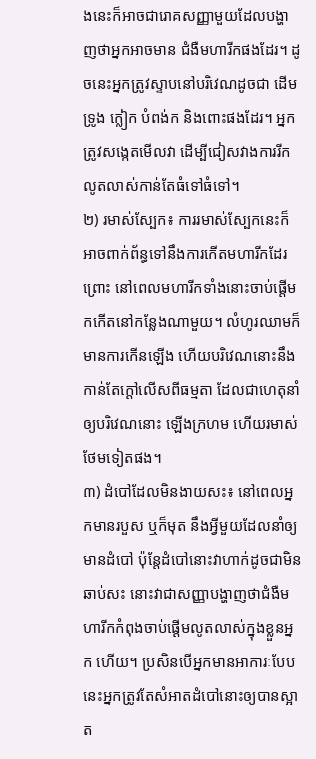ងនេះក៏អាចជារោគសញ្ញាមួយដែលបង្ហាញថាអ្នកអាចមាន ជំងឺមហារីកផងដែរ។ ដូចនេះអ្នកត្រូវស្ទាបនៅបរិវេណដូចជា ដើមទ្រូង ក្លៀក បំពង់ក និងពោះផងដែរ។ អ្នកត្រូវសង្កេតមើលវា ដើម្បីជៀសវាងការរីកលូតលាស់កាន់តែធំទៅធំទៅ។
២) រមាស់ស្បែក៖ ការរមាស់ស្បែកនេះក៏អាចពាក់ព័ន្ធទៅនឹងការកើតមហារីកដែរព្រោះ នៅពេលមហារីកទាំងនោះចាប់ផ្ដើមកកើតនៅកន្លែងណាមួយ។ លំហូរឈាមក៏មានការកើនឡើង ហើយបរិវេណនោះនឹងកាន់តែក្ដៅលើសពីធម្មតា ដែលជាហេតុនាំឲ្យបរិវេណនោះ ឡើងក្រហម ហើយរមាស់ថែមទៀតផង។
៣) ដំបៅដែលមិនងាយសះ៖ នៅពេលអ្នកមានរបួស ឬក៏មុត នឹងអ្វីមួយដែលនាំឲ្យមានដំបៅ ប៉ុន្តែដំបៅនោះវាហាក់ដូចជាមិនឆាប់សះ នោះវាជាសញ្ញាបង្ហាញថាជំងឺមហារីកកំពុងចាប់ផ្ដើមលូតលាស់ក្នុងខ្លួនអ្នក ហើយ។ ប្រសិនបើអ្នកមានអាការៈបែបនេះអ្នកត្រូវតែសំអាតដំបៅនោះឲ្យបានស្អាត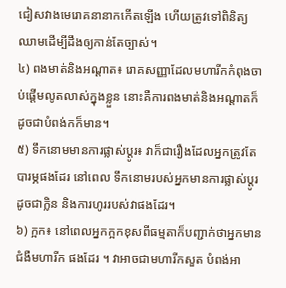ជៀសវាងមេរោគនានាកកើតឡើង ហើយត្រូវទៅពិនិត្យឈាមដើម្បីដឹងឲ្យកាន់តែច្បាស់។
៤) ពងមាត់និងអណ្ដាត៖ រោគសញ្ញាដែលមហារីកកំពុងចាប់ផ្ដើមលូតលាស់ក្នុងខ្លួន នោះគឺការពងមាត់និងអណ្ដាតក៏ដូចជាបំពង់កក៏មាន។
៥) ទឹកនោមមានការផ្លាស់ប្ដូរ៖ វាក៏ជារឿងដែលអ្នកត្រូវតែបារម្ភផងដែរ នៅពេល ទឹកនោមរបស់អ្នកមានការផ្លាស់ប្ដូរ ដូចជាក្លិន និងការហូររបស់វាផងដែរ។
៦) ក្អក៖ នៅពេលអ្នកក្អកខុសពីធម្មតាក៏បញ្ជាក់ថាអ្នកមានជំងឺមហារីក ផងដែរ ។ វាអាចជាមហារីកសួត បំពង់អា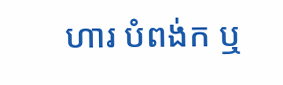ហារ បំពង់ក ឬ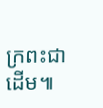ក្រពះជាដើម៕